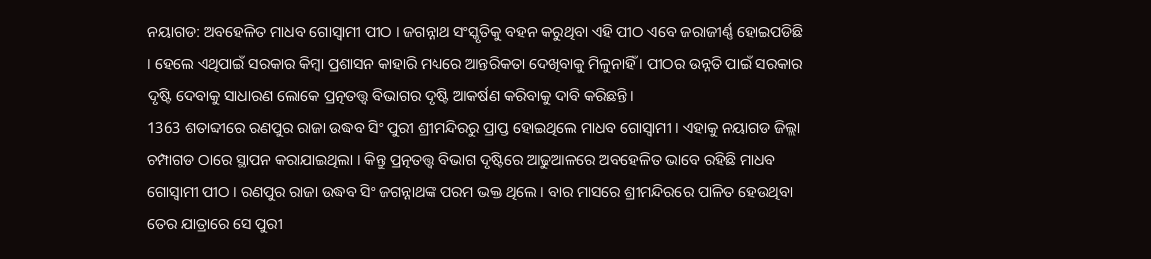ନୟାଗଡ: ଅବହେଳିତ ମାଧବ ଗୋସ୍ବାମୀ ପୀଠ । ଜଗନ୍ନାଥ ସଂସ୍କୃତିକୁ ବହନ କରୁଥିବା ଏହି ପୀଠ ଏବେ ଜରାଜୀର୍ଣ୍ଣ ହୋଇପଡିଛି । ହେଲେ ଏଥିପାଇଁ ସରକାର କିମ୍ବା ପ୍ରଶାସନ କାହାରି ମଧ୍ୟରେ ଆନ୍ତରିକତା ଦେଖିବାକୁ ମିଳୁନାହିଁ । ପୀଠର ଉନ୍ନତି ପାଇଁ ସରକାର ଦୃଷ୍ଟି ଦେବାକୁ ସାଧାରଣ ଲୋକେ ପ୍ରତ୍ନତତ୍ତ୍ବ ବିଭାଗର ଦୃଷ୍ଟି ଆକର୍ଷଣ କରିବାକୁ ଦାବି କରିଛନ୍ତି।
1363 ଶତାବ୍ଦୀରେ ରଣପୁର ରାଜା ଉଦ୍ଧବ ସିଂ ପୁରୀ ଶ୍ରୀମନ୍ଦିରରୁ ପ୍ରାପ୍ତ ହୋଇଥିଲେ ମାଧବ ଗୋସ୍ବାମୀ । ଏହାକୁ ନୟାଗଡ ଜିଲ୍ଲା ଚମ୍ପାଗଡ ଠାରେ ସ୍ଥାପନ କରାଯାଇଥିଲା । କିନ୍ତୁ ପ୍ରତ୍ନତତ୍ତ୍ବ ବିଭାଗ ଦୃଷ୍ଟିରେ ଆଢୁଆଳରେ ଅବହେଳିତ ଭାବେ ରହିଛି ମାଧବ ଗୋସ୍ବାମୀ ପୀଠ । ରଣପୁର ରାଜା ଉଦ୍ଧବ ସିଂ ଜଗନ୍ନାଥଙ୍କ ପରମ ଭକ୍ତ ଥିଲେ । ବାର ମାସରେ ଶ୍ରୀମନ୍ଦିରରେ ପାଳିତ ହେଉଥିବା ତେର ଯାତ୍ରାରେ ସେ ପୁରୀ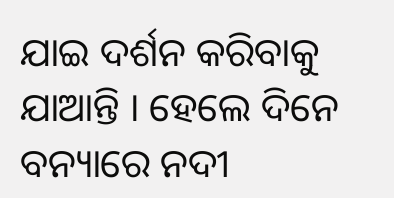ଯାଇ ଦର୍ଶନ କରିବାକୁ ଯାଆନ୍ତି । ହେଲେ ଦିନେ ବନ୍ୟାରେ ନଦୀ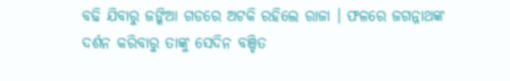ବଢି ଯିବାରୁ ଜଙ୍କିଆ ଗଡରେ ଅଟକି ରହିଲେ ରାଜା । ଫଳରେ ଜଗନ୍ନାଥଙ୍କ ଦର୍ଶନ କରିବାରୁ ତାଙ୍କୁ ସେଦିନ ବଞ୍ଚିତ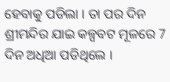ହେବାକୁ ପଡିଲା । ତା ପର ଦିନ ଶ୍ରୀମନ୍ଦିର ଯାଇ କଳ୍ପବଟ ମୂଳରେ 7 ଦିନ ଅଧିଆ ପଡିଥିଲେ ।